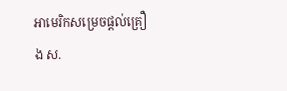អាមេរិកសម្រេចផ្តល់គ្រឿង ស.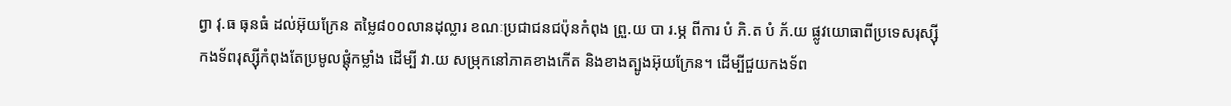ព្វា វុ.ធ ធុនធំ ដល់អ៊ុយក្រែន តម្លៃ៨០០លានដុល្លារ ខណៈប្រជាជនជប៉ុនកំពុង ព្រួ.យ បា រ.ម្ភ ពីការ បំ ភិ.ត បំ ភ័.យ ផ្លូវយោធាពីប្រទេសរុស្ស៊ី
កងទ័ពរុស្ស៊ីកំពុងតែប្រមូលផ្តុំកម្លាំង ដើម្បី វា.យ សម្រុកនៅភាគខាងកើត និងខាងត្បូងអ៊ុយក្រែន។ ដើម្បីជួយកងទ័ព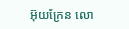អ៊ុយក្រែន លោ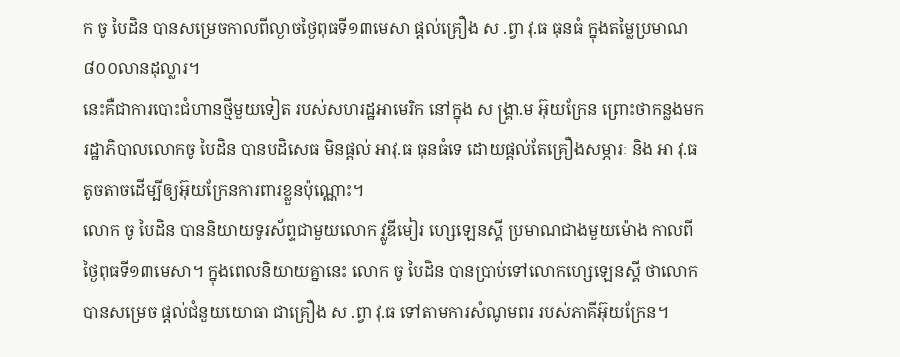ក ចូ បៃដិន បានសម្រេចកាលពីល្ងាចថ្ងៃពុធទី១៣មេសា ផ្តល់គ្រឿង ស .ព្វា វុ.ធ ធុនធំ ក្នុងតម្លៃប្រមាណ៨០០លានដុល្លារ។
នេះគឺជាការបោះជំហានថ្មីមួយទៀត របស់សហរដ្ឋអាមេរិក នៅក្នុង ស ង្គ្រា.ម អ៊ុយក្រែន ព្រោះថាកន្លងមក រដ្ឋាភិបាលលោកចូ បៃដិន បានបដិសេធ មិនផ្តល់ អាវុ.ធ ធុនធំទេ ដោយផ្តល់តែគ្រឿងសម្ភារៈ និង អា វុ.ធ តូចតាចដើម្បីឲ្យអ៊ុយក្រែនការពារខ្លួនប៉ុណ្ណោះ។
លោក ចូ បៃដិន បាននិយាយទូរស័ព្ទជាមួយលោក វ្លូឌីមៀរ ហ្សេឡេនស្គី ប្រមាណជាងមួយម៉ោង កាលពីថ្ងៃពុធទី១៣មេសា។ ក្នុងពេលនិយាយគ្នានេះ លោក ចូ បៃដិន បានប្រាប់ទៅលោកហ្សេឡេនស្គី ថាលោកបានសម្រេច ផ្តល់ជំនួយយោធា ជាគ្រឿង ស .ព្វា វុ.ធ ទៅតាមការសំណូមពរ របស់ភាគីអ៊ុយក្រែន។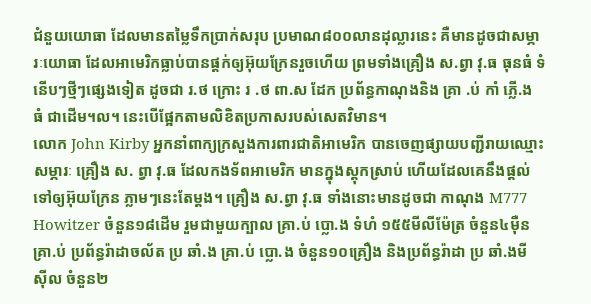ជំនួយយោធា ដែលមានតម្លៃទឹកប្រាក់សរុប ប្រមាណ៨០០លានដុល្លារនេះ គឺមានដូចជាសម្ភារៈយោធា ដែលអាមេរិកធ្លាប់បានផ្តក់ឲ្យអ៊ុយក្រែនរួចហើយ ព្រមទាំងគ្រឿង ស.ព្វា វុ.ធ ធុនធំ ទំនើបៗថ្មីៗផ្សេងទៀត ដូចជា រ.ថ ក្រោះ រ .ថ ពា.ស ដែក ប្រព័ន្ធកាណុងនិង គ្រា .ប់ កាំ ភ្លើ.ង ធំ ជាដើម។ល។ នេះបើផ្អែកតាមលិខិតប្រកាសរបស់សេតវិមាន។
លោក John Kirby អ្នកនាំពាក្យក្រសួងការពារជាតិអាមេរិក បានចេញផ្សាយបញ្ជីរាយឈ្មោះសម្ភារៈ គ្រឿង ស. ព្វា វុ.ធ ដែលកងទ័ពអាមេរិក មានក្នុងស្តុកស្រាប់ ហើយដែលគេនឹងផ្តល់ទៅឲ្យអ៊ុយក្រែន ភ្លាមៗនេះតែម្តង។ គ្រឿង ស.ព្វា វុ.ធ ទាំងនោះមានដូចជា កាណុង M777 Howitzer ចំនួន១៨ដើម រួមជាមួយក្បាល គ្រា.ប់ ប្លោ.ង ទំហំ ១៥៥មីលីម៉ែត្រ ចំនួន៤ម៉ឺន គ្រា.ប់ ប្រព័ន្ធរ៉ាដាចល័ត ប្រ ឆាំ.ង គ្រា.ប់ ប្លោ.ង ចំនួន១០គ្រឿង និងប្រព័ន្ធរ៉ាដា ប្រ ឆាំ.ងមី ស៊ីល ចំនួន២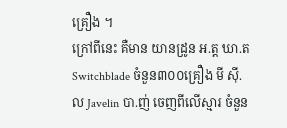គ្រឿង ។
ក្រៅពីនេះ គឺមាន យានដ្រូន អ.ត្ត ឃា.ត Switchblade ចំនួន៣០០គ្រឿង មី ស៊ី.ល Javelin បា.ញ់ ចេញពីលើស្មារ ចំនួន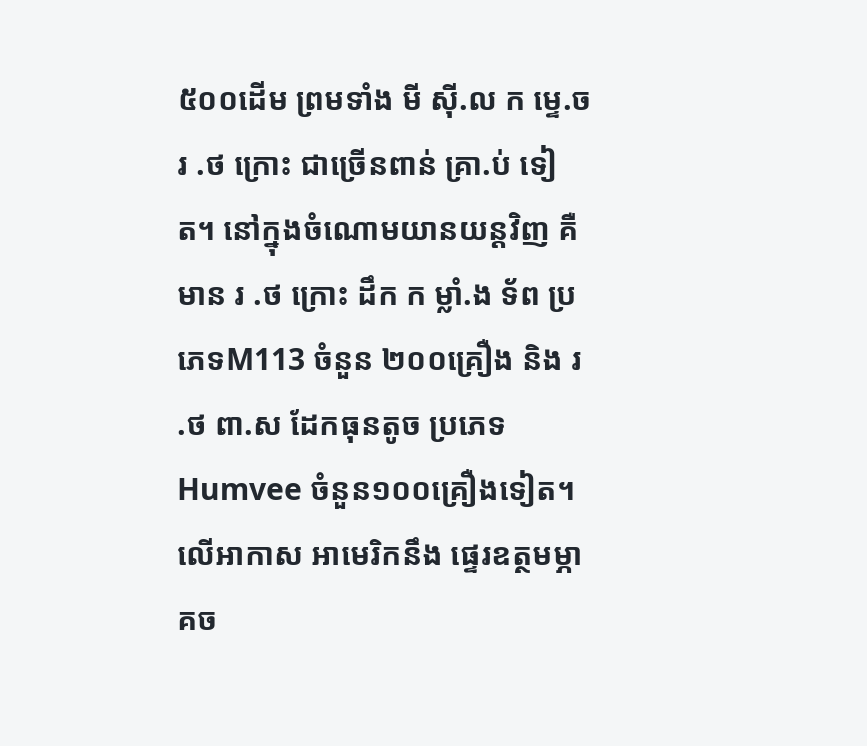៥០០ដើម ព្រមទាំង មី ស៊ី.ល ក ម្ទេ.ច រ .ថ ក្រោះ ជាច្រើនពាន់ គ្រា.ប់ ទៀត។ នៅក្នុងចំណោមយានយន្តវិញ គឺមាន រ .ថ ក្រោះ ដឹក ក ម្លាំ.ង ទ័ព ប្រភេទM113 ចំនួន ២០០គ្រឿង និង រ .ថ ពា.ស ដែកធុនតូច ប្រភេទ Humvee ចំនួន១០០គ្រឿងទៀត។ លើអាកាស អាមេរិកនឹង ផ្ទេរឧត្ថមម្ភាគច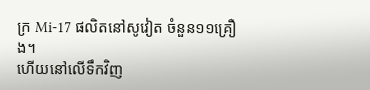ក្រ Mi-17 ផលិតនៅសូវៀត ចំនួន១១គ្រឿង។
ហើយនៅលើទឹកវិញ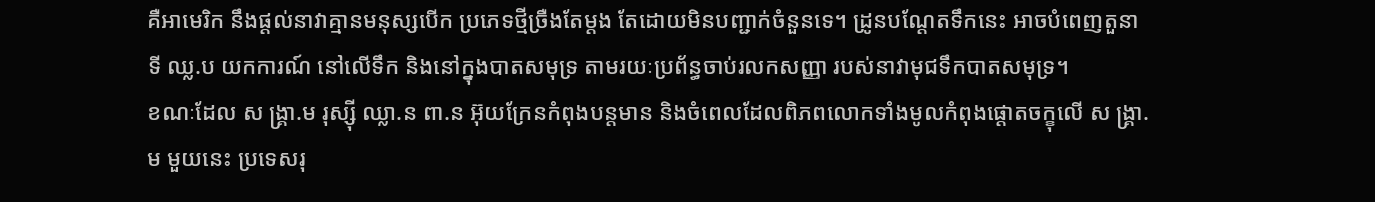គឺអាមេរិក នឹងផ្តល់នាវាគ្មានមនុស្សបើក ប្រភេទថ្មីច្រឺងតែម្តង តែដោយមិនបញ្ជាក់ចំនួនទេ។ ដ្រូនបណ្តែតទឹកនេះ អាចបំពេញតួនាទី ឈ្ល.ប យកការណ៍ នៅលើទឹក និងនៅក្នុងបាតសមុទ្រ តាមរយៈប្រព័ន្ធចាប់រលកសញ្ញា របស់នាវាមុជទឹកបាតសមុទ្រ។
ខណៈដែល ស ង្រ្គា.ម រុស្ស៊ី ឈ្លា.ន ពា.ន អ៊ុយក្រែនកំពុងបន្តមាន និងចំពេលដែលពិភពលោកទាំងមូលកំពុងផ្តោតចក្ខុលើ ស ង្រ្គា.ម មួយនេះ ប្រទេសរុ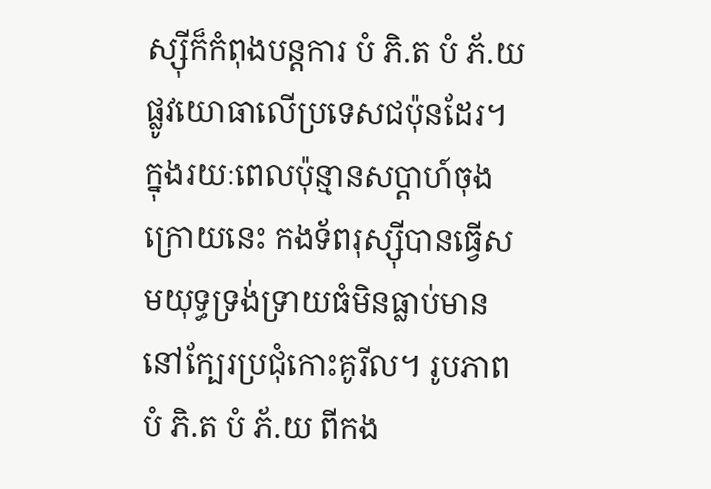ស្ស៊ីក៏កំពុងបន្តការ បំ ភិ.ត បំ ភ័.យ ផ្លូវយោធាលើប្រទេសជប៉ុនដែរ។ ក្នុងរយៈពេលប៉ុន្មានសប្តាហ៍ចុងក្រោយនេះ កងទ័ពរុស្ស៊ីបានធ្វើសមយុទ្ធទ្រង់ទ្រាយធំមិនធ្លាប់មាននៅក្បែរប្រជុំកោះគូរីល។ រូបភាព បំ ភិ.ត បំ ភ័.យ ពីកង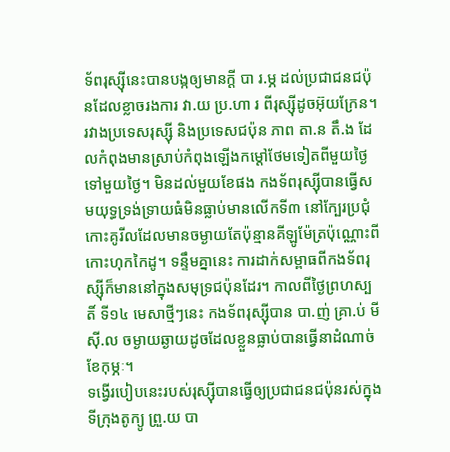ទ័ពរុស្ស៊ីនេះបានបង្កឲ្យមានក្តី បា រ.ម្ភ ដល់ប្រជាជនជប៉ុនដែលខ្លាចរងការ វា.យ ប្រ.ហា រ ពីរុស្ស៊ីដូចអ៊ុយក្រែន។
រវាងប្រទេសរុស្ស៊ី និងប្រទេសជប៉ុន ភាព តា.ន តឹ.ង ដែលកំពុងមានស្រាប់កំពុងឡើងកម្តៅថែមទៀតពីមួយថ្ងៃទៅមួយថ្ងៃ។ មិនដល់មួយខែផង កងទ័ពរុស្ស៊ីបានធ្វើសមយុទ្ធទ្រង់ទ្រាយធំមិនធ្លាប់មានលើកទី៣ នៅក្បែរប្រជុំកោះគូរីលដែលមានចម្ងាយតែប៉ុន្មានគីឡូម៉ែត្រប៉ុណ្ណោះពីកោះហុកកៃដូ។ ទន្ទឹមគ្នានេះ ការដាក់សម្ពាធពីកងទ័ពរុស្ស៊ីក៏មាននៅក្នុងសមុទ្រជប៉ុនដែរ។ កាលពីថ្ងៃព្រហស្បតិ៍ ទី១៤ មេសាថ្មីៗនេះ កងទ័ពរុស្ស៊ីបាន បា.ញ់ គ្រា.ប់ មី ស៊ី.ល ចម្ងាយឆ្ងាយដូចដែលខ្លួនធ្លាប់បានធ្វើនាដំណាច់ខែកុម្ភៈ។
ទង្វើរបៀបនេះរបស់រុស្ស៊ីបានធ្វើឲ្យប្រជាជនជប៉ុនរស់ក្នុងទីក្រុងតូក្យូ ព្រួ.យ បា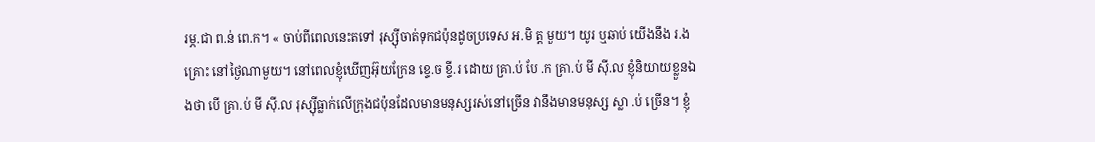រម្ភ.ជា ព.ន់ ពេ.ក។ « ចាប់ពីពេលនេះតទៅ រុស្ស៊ីចាត់ទុកជប៉ុនដូចប្រទេស អ.មិ ត្ត មួយ។ យូរ ឬឆាប់ យើងនឹង រ.ង គ្រោះ នៅថ្ងៃណាមួយ។ នៅពេលខ្ញុំឃើញអ៊ុយក្រែន ខ្ទេ.ច ខ្ទី.រ ដោយ គ្រា.ប់ បែ .ក គ្រា.ប់ មី ស៊ី.ល ខ្ញុំនិយាយខ្លួនឯងថា បើ គ្រា.ប់ មី ស៊ី.ល រុស្ស៊ីធ្លាក់លើក្រុងជប៉ុនដែលមានមនុស្សរស់នៅច្រើន វានឹងមានមនុស្ស ស្លា .ប់ ច្រើន។ ខ្ញុំ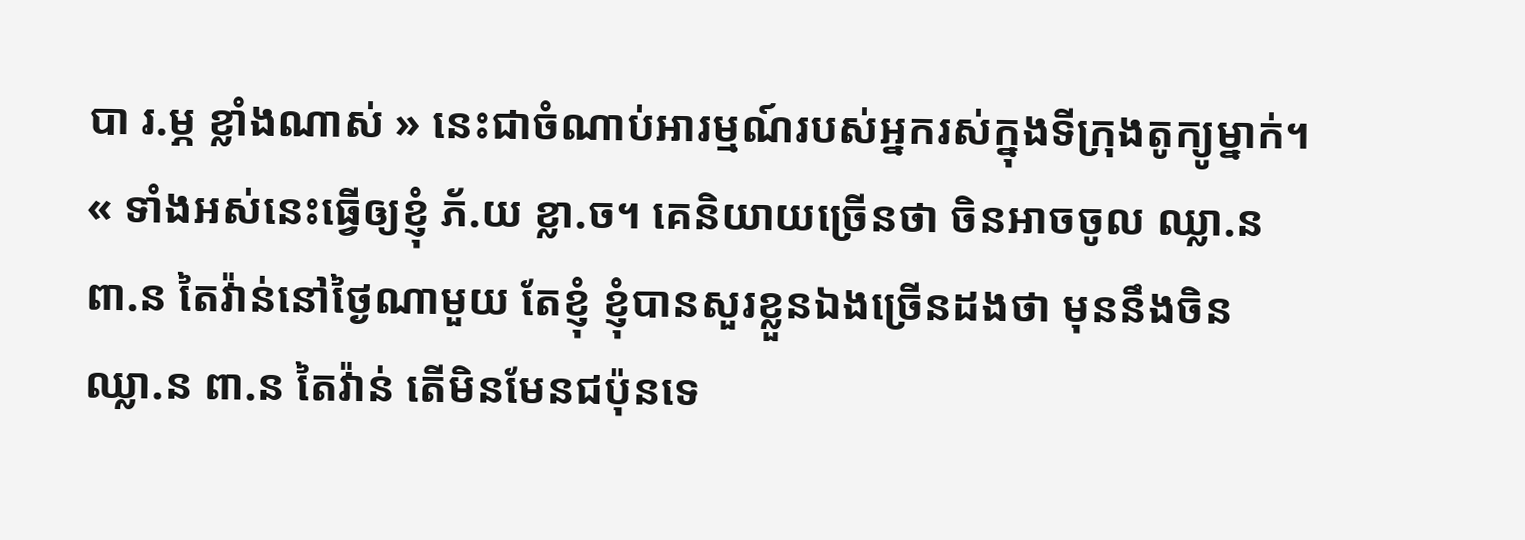បា រ.ម្ភ ខ្លាំងណាស់ » នេះជាចំណាប់អារម្មណ៍របស់អ្នករស់ក្នុងទីក្រុងតូក្យូម្នាក់។
« ទាំងអស់នេះធ្វើឲ្យខ្ញុំ ភ័.យ ខ្លា.ច។ គេនិយាយច្រើនថា ចិនអាចចូល ឈ្លា.ន ពា.ន តៃវ៉ាន់នៅថ្ងៃណាមួយ តែខ្ញុំ ខ្ញុំបានសួរខ្លួនឯងច្រើនដងថា មុននឹងចិន ឈ្លា.ន ពា.ន តៃវ៉ាន់ តើមិនមែនជប៉ុនទេ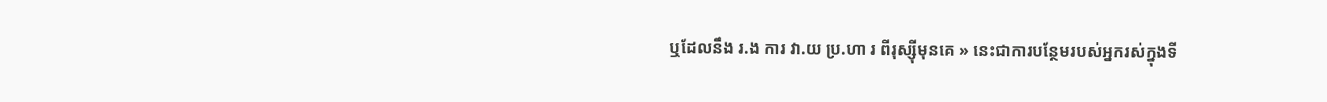ឬដែលនឹង រ.ង ការ វា.យ ប្រ.ហា រ ពីរុស្ស៊ីមុនគេ » នេះជាការបន្ថែមរបស់អ្នករស់ក្នុងទី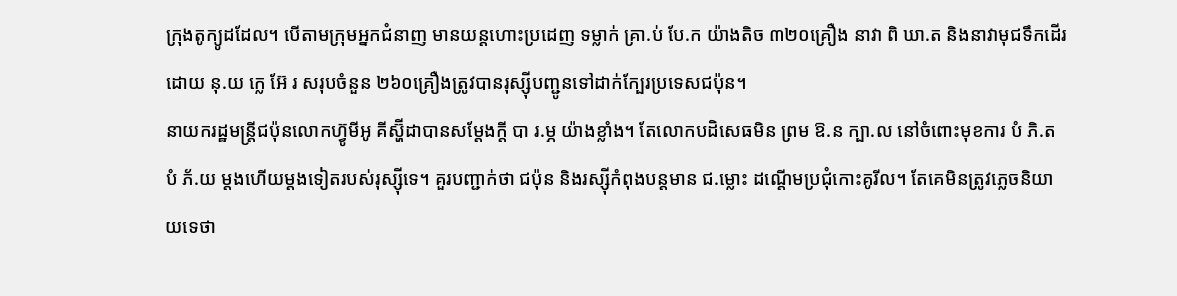ក្រុងតូក្យូដដែល។ បើតាមក្រុមអ្នកជំនាញ មានយន្តហោះប្រដេញ ទម្លាក់ គ្រា.ប់ បែ.ក យ៉ាងតិច ៣២០គ្រឿង នាវា ពិ ឃា.ត និងនាវាមុជទឹកដើរដោយ នុ.យ ក្លេ អ៊ែ រ សរុបចំនួន ២៦០គ្រឿងត្រូវបានរុស្ស៊ីបញ្ជូនទៅដាក់ក្បែរប្រទេសជប៉ុន។
នាយករដ្ឋមន្រ្តីជប៉ុនលោកហ៊្វូមីអូ គីស្ហ៊ីដាបានសម្តែងក្តី បា រ.ម្ភ យ៉ាងខ្លាំង។ តែលោកបដិសេធមិន ព្រម ឱ.ន ក្បា.ល នៅចំពោះមុខការ បំ ភិ.ត បំ ភ័.យ ម្តងហើយម្តងទៀតរបស់រុស្ស៊ីទេ។ គួរបញ្ជាក់ថា ជប៉ុន និងរស្ស៊ីកំពុងបន្តមាន ជ.ម្លោះ ដណ្តើមប្រជុំកោះគូរីល។ តែគេមិនត្រូវភ្លេចនិយាយទេថា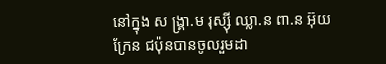នៅក្នុង ស ង្រ្គា.ម រុស្ស៊ី ឈ្លា.ន ពា.ន អ៊ុយក្រែន ជប៉ុនបានចូលរួមដា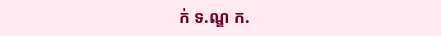ក់ ទ.ណ្ឌ ក.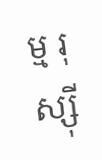ម្ម រុ ស្ស៊ី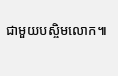ជាមួយបស្ចិមលោក៕